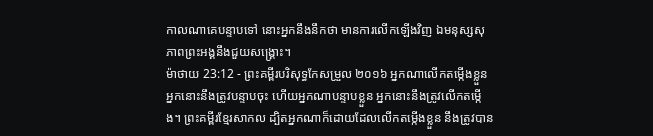កាលណាគេបន្ទាបទៅ នោះអ្នកនឹងនឹកថា មានការលើកឡើងវិញ ឯមនុស្សសុភាពព្រះអង្គនឹងជួយសង្គ្រោះ។
ម៉ាថាយ 23:12 - ព្រះគម្ពីរបរិសុទ្ធកែសម្រួល ២០១៦ អ្នកណាលើកតម្កើងខ្លួន អ្នកនោះនឹងត្រូវបន្ទាបចុះ ហើយអ្នកណាបន្ទាបខ្លួន អ្នកនោះនឹងត្រូវលើកតម្កើង។ ព្រះគម្ពីរខ្មែរសាកល ដ្បិតអ្នកណាក៏ដោយដែលលើកតម្កើងខ្លួន នឹងត្រូវបាន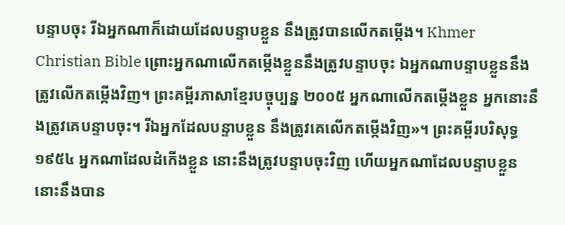បន្ទាបចុះ រីឯអ្នកណាក៏ដោយដែលបន្ទាបខ្លួន នឹងត្រូវបានលើកតម្កើង។ Khmer Christian Bible ព្រោះអ្នកណាលើកតម្កើងខ្លួននឹងត្រូវបន្ទាបចុះ ឯអ្នកណាបន្ទាបខ្លួននឹងត្រូវលើកតម្កើងវិញ។ ព្រះគម្ពីរភាសាខ្មែរបច្ចុប្បន្ន ២០០៥ អ្នកណាលើកតម្កើងខ្លួន អ្នកនោះនឹងត្រូវគេបន្ទាបចុះ។ រីឯអ្នកដែលបន្ទាបខ្លួន នឹងត្រូវគេលើកតម្កើងវិញ»។ ព្រះគម្ពីរបរិសុទ្ធ ១៩៥៤ អ្នកណាដែលដំកើងខ្លួន នោះនឹងត្រូវបន្ទាបចុះវិញ ហើយអ្នកណាដែលបន្ទាបខ្លួន នោះនឹងបាន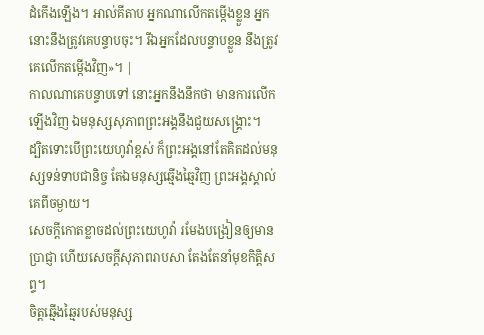ដំកើងឡើង។ អាល់គីតាប អ្នកណាលើកតម្កើងខ្លួន អ្នកនោះនឹងត្រូវគេបន្ទាបចុះ។ រីឯអ្នកដែលបន្ទាបខ្លួន នឹងត្រូវគេលើកតម្កើងវិញ»។ |
កាលណាគេបន្ទាបទៅ នោះអ្នកនឹងនឹកថា មានការលើកឡើងវិញ ឯមនុស្សសុភាពព្រះអង្គនឹងជួយសង្គ្រោះ។
ដ្បិតទោះបើព្រះយេហូវ៉ាខ្ពស់ ក៏ព្រះអង្គនៅតែគិតដល់មនុស្សទន់ទាបជានិច្ច តែឯមនុស្សឆ្មើងឆ្មៃវិញ ព្រះអង្គស្គាល់គេពីចម្ងាយ។
សេចក្ដីកោតខ្លាចដល់ព្រះយេហូវ៉ា រមែងបង្រៀនឲ្យមានប្រាជ្ញា ហើយសេចក្ដីសុភាពរាបសា តែងតែនាំមុខកិត្តិសព្ទ។
ចិត្តឆ្មើងឆ្មៃរបស់មនុស្ស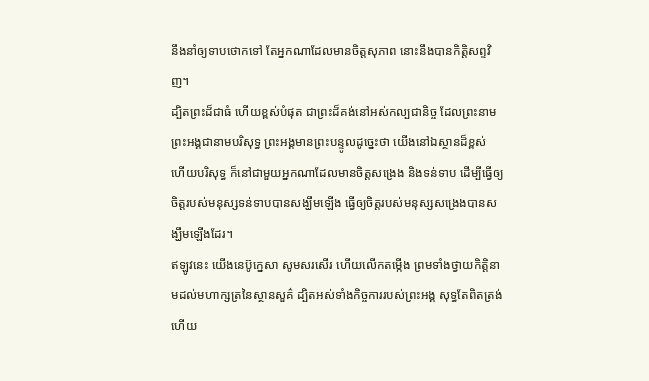នឹងនាំឲ្យទាបថោកទៅ តែអ្នកណាដែលមានចិត្តសុភាព នោះនឹងបានកិត្តិសព្ទវិញ។
ដ្បិតព្រះដ៏ជាធំ ហើយខ្ពស់បំផុត ជាព្រះដ៏គង់នៅអស់កល្បជានិច្ច ដែលព្រះនាមព្រះអង្គជានាមបរិសុទ្ធ ព្រះអង្គមានព្រះបន្ទូលដូច្នេះថា យើងនៅឯស្ថានដ៏ខ្ពស់ ហើយបរិសុទ្ធ ក៏នៅជាមួយអ្នកណាដែលមានចិត្តសង្រេង និងទន់ទាប ដើម្បីធ្វើឲ្យចិត្តរបស់មនុស្សទន់ទាបបានសង្ឃឹមឡើង ធ្វើឲ្យចិត្តរបស់មនុស្សសង្រេងបានសង្ឃឹមឡើងដែរ។
ឥឡូវនេះ យើងនេប៊ូក្នេសា សូមសរសើរ ហើយលើកតម្កើង ព្រមទាំងថ្វាយកិត្តិនាមដល់មហាក្សត្រនៃស្ថានសួគ៌ ដ្បិតអស់ទាំងកិច្ចការរបស់ព្រះអង្គ សុទ្ធតែពិតត្រង់ ហើយ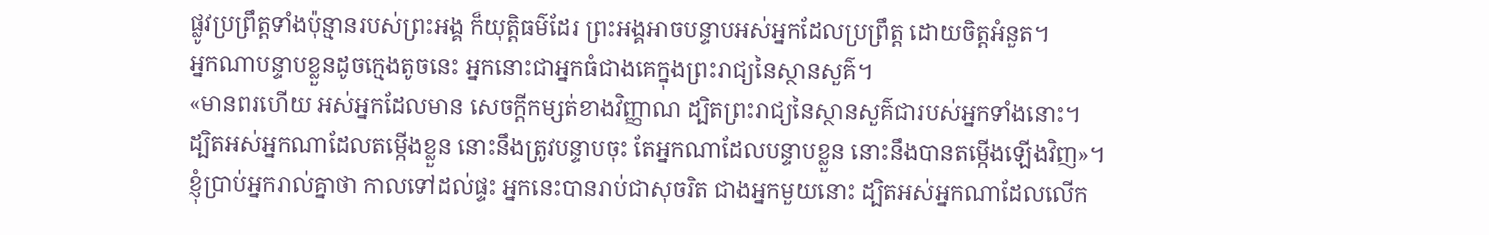ផ្លូវប្រព្រឹត្តទាំងប៉ុន្មានរបស់ព្រះអង្គ ក៏យុត្តិធម៌ដែរ ព្រះអង្គអាចបន្ទាបអស់អ្នកដែលប្រព្រឹត្ត ដោយចិត្តអំនួត។
អ្នកណាបន្ទាបខ្លួនដូចក្មេងតូចនេះ អ្នកនោះជាអ្នកធំជាងគេក្នុងព្រះរាជ្យនៃស្ថានសួគ៌។
«មានពរហើយ អស់អ្នកដែលមាន សេចក្តីកម្សត់ខាងវិញ្ញាណ ដ្បិតព្រះរាជ្យនៃស្ថានសួគ៌ជារបស់អ្នកទាំងនោះ។
ដ្បិតអស់អ្នកណាដែលតម្កើងខ្លួន នោះនឹងត្រូវបន្ទាបចុះ តែអ្នកណាដែលបន្ទាបខ្លួន នោះនឹងបានតម្កើងឡើងវិញ»។
ខ្ញុំប្រាប់អ្នករាល់គ្នាថា កាលទៅដល់ផ្ទះ អ្នកនេះបានរាប់ជាសុចរិត ជាងអ្នកមួយនោះ ដ្បិតអស់អ្នកណាដែលលើក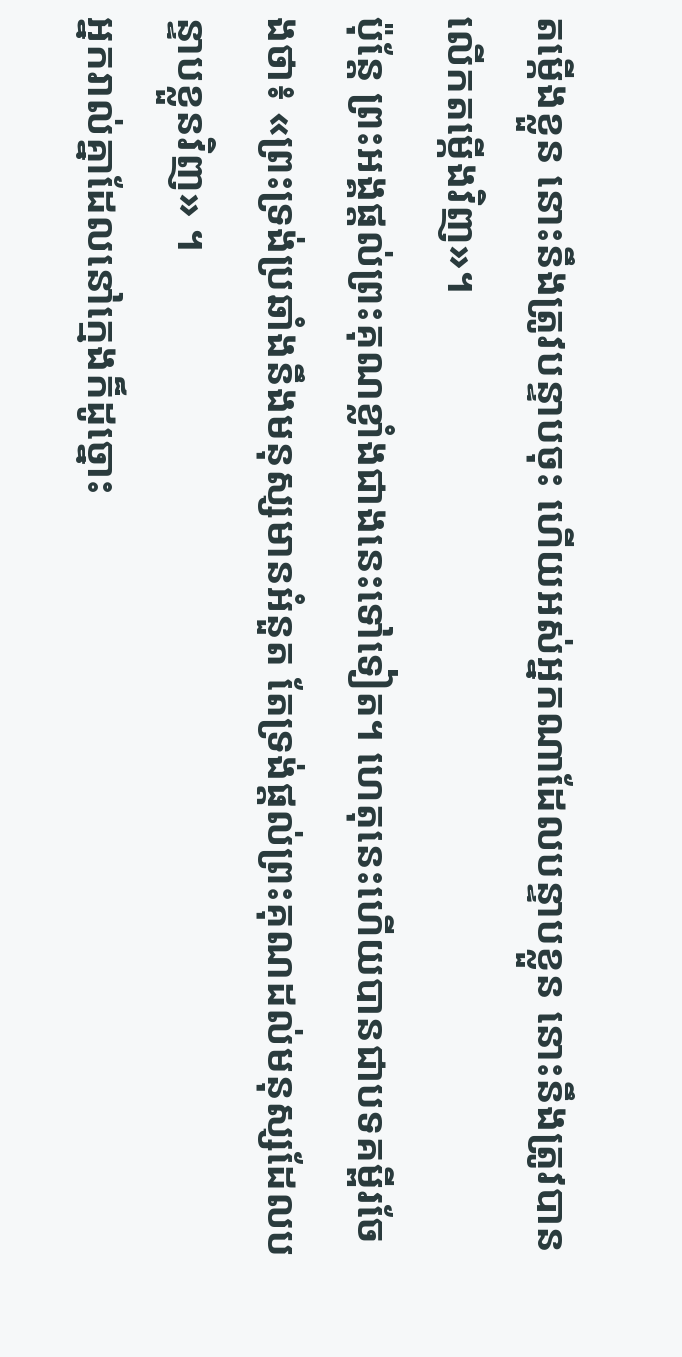តម្កើងខ្លួន នោះនឹងត្រូវបន្ទាបចុះ ហើយអស់អ្នកណាដែលបន្ទាបខ្លួន នោះនឹងត្រូវបានលើកតម្កើងវិញ»។
ប៉ុន្ដែ ព្រះអង្គផ្តល់ព្រះគុណខ្លាំងជាងនេះទៅទៀត។ ហេតុនេះហើយបានជាបទគម្ពីរចែងថា៖ «ព្រះទ្រង់ប្រឆាំងនឹងមនុស្សមានអំនួត តែទ្រង់ផ្តល់ព្រះគុណដល់មនុស្សដែលបន្ទាបខ្លួនវិញ» ។
អ្នករាល់គ្នាដែលនៅក្មេងក៏ដូច្នោះ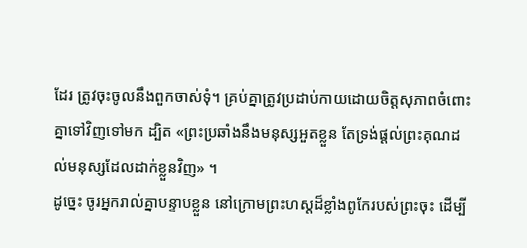ដែរ ត្រូវចុះចូលនឹងពួកចាស់ទុំ។ គ្រប់គ្នាត្រូវប្រដាប់កាយដោយចិត្តសុភាពចំពោះគ្នាទៅវិញទៅមក ដ្បិត «ព្រះប្រឆាំងនឹងមនុស្សអួតខ្លួន តែទ្រង់ផ្តល់ព្រះគុណដល់មនុស្សដែលដាក់ខ្លួនវិញ» ។
ដូច្នេះ ចូរអ្នករាល់គ្នាបន្ទាបខ្លួន នៅក្រោមព្រះហស្តដ៏ខ្លាំងពូកែរបស់ព្រះចុះ ដើម្បី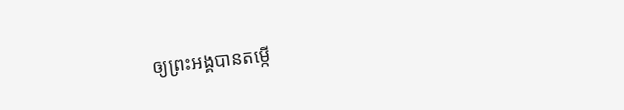ឲ្យព្រះអង្គបានតម្កើ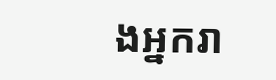ងអ្នករា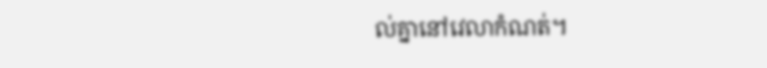ល់គ្នានៅវេលាកំណត់។